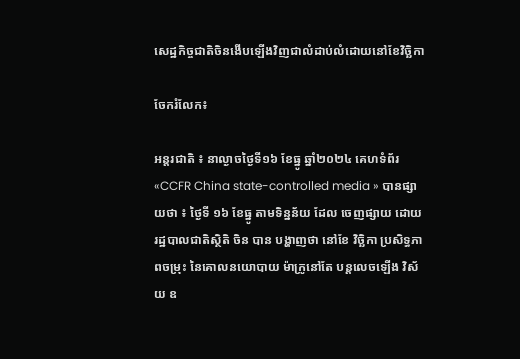សេដ្ឋកិច្ចជាតិចិនងើបឡើងវិញជាលំដាប់លំដោយនៅខែវិច្ឆិកា

ចែករំលែក៖

អន្តរជាតិ ៖ នាល្ងាចថ្ងៃទី១៦ ខែធ្នូ ឆ្នាំ២០២៤ គេហទំព័រ «CCFR China state-controlled media » បានផ្សាយថា ៖ ថ្ងៃទី ១៦ ខែធ្នូ តាមទិន្នន័យ ដែល ចេញផ្សាយ ដោយ រដ្ឋបាលជាតិស្ថិតិ ចិន បាន បង្ហាញថា នៅខែ វិច្ឆិកា ប្រសិទ្ធភាពចម្រុះ នៃគោលនយោបាយ ម៉ាក្រូនៅតែ បន្តលេចឡើង វិស័យ ឧ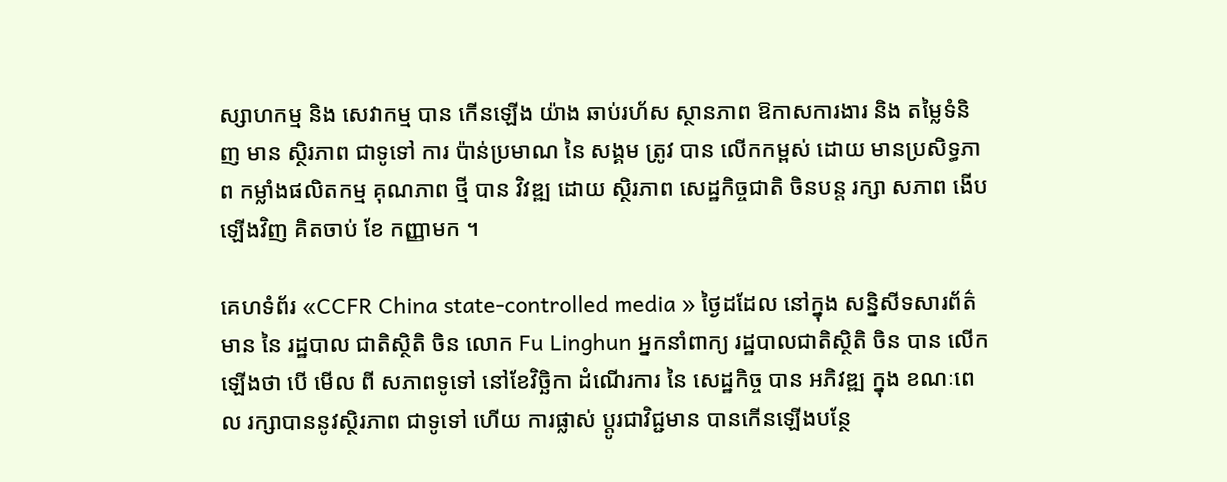ស្សាហកម្ម និង សេវាកម្ម បាន កើនឡើង យ៉ាង ឆាប់រហ័ស ស្ថានភាព ឱកាសការងារ និង តម្លៃទំនិញ មាន ស្ថិរភាព ជាទូទៅ ការ ប៉ាន់ប្រមាណ នៃ សង្គម ត្រូវ បាន លើកកម្ពស់ ដោយ មានប្រសិទ្ធភាព កម្លាំងផលិតកម្ម គុណភាព ថ្មី បាន វិវឌ្ឍ ដោយ ស្ថិរភាព សេដ្ឋកិច្ចជាតិ ចិនបន្ត រក្សា សភាព ងើបឡើងវិញ គិតចាប់ ខែ កញ្ញាមក ។

គេហទំព័រ «CCFR China state-controlled media » ថ្ងៃដដែល នៅក្នុង សន្និសីទសារព័ត៌មាន នៃ រដ្ឋបាល ជាតិស្ថិតិ ចិន លោក Fu Linghun អ្នកនាំពាក្យ រដ្ឋបាលជាតិស្ថិតិ ចិន បាន លើកឡើងថា បើ មើល ពី សភាពទូទៅ នៅខែវិច្ឆិកា ដំណើរការ នៃ សេដ្ឋកិច្ច បាន អភិវឌ្ឍ ក្នុង ខណៈពេល រក្សាបាននូវស្ថិរភាព ជាទូទៅ ហើយ ការផ្លាស់ ប្តូរជាវិជ្ជមាន បានកើនឡើងបន្ថែ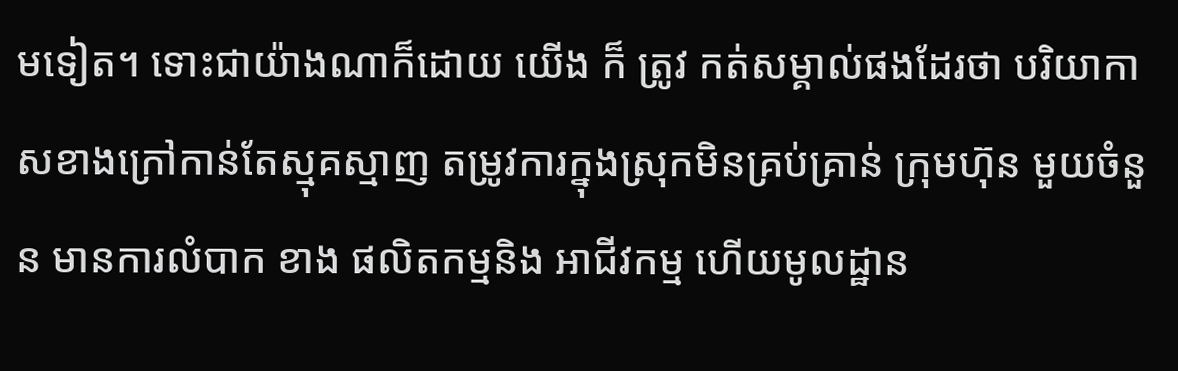មទៀត។ ទោះជាយ៉ាងណាក៏ដោយ យើង ក៏ ត្រូវ កត់សម្គាល់ផងដែរថា បរិយាកាសខាងក្រៅកាន់តែស្មុគស្មាញ តម្រូវការក្នុងស្រុកមិនគ្រប់គ្រាន់ ក្រុមហ៊ុន មួយចំនួន មានការលំបាក ខាង ផលិតកម្មនិង អាជីវកម្ម ហើយមូលដ្ឋាន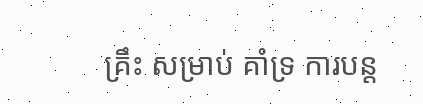គ្រឹះ សម្រាប់ គាំទ្រ ការបន្ត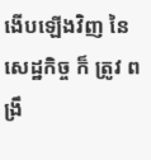ងើបឡើងវិញ នៃសេដ្ឋកិច្ច ក៏ ត្រូវ ពង្រឹ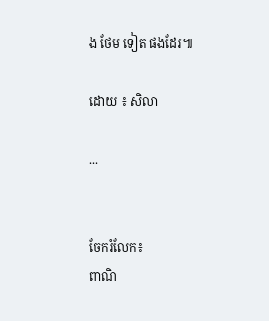ង ថែម ទៀត ផងដែរ៕

ដោយ ៖ សិលា

...


ចែករំលែក៖
ពាណិ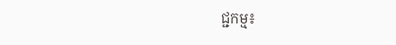ជ្ជកម្ម៖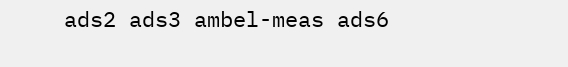ads2 ads3 ambel-meas ads6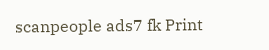scanpeople ads7 fk Print